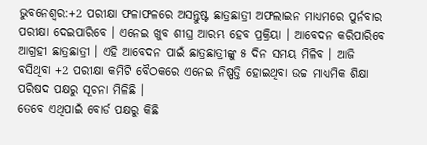ଭୁବନେଶ୍ବର:+2 ପରୀକ୍ଷା ଫଳାଫଳରେ ଅସନ୍ତୁଷ୍ଟ ଛାତ୍ରଛାତ୍ରୀ ଅଫଲାଇନ ମାଧ୍ୟମରେ ପୁର୍ନବାର ପରୀକ୍ଷା ଦେଇପାରିବେ । ଏନେଇ ଖୁବ ଶୀଘ୍ର ଆରମ୍ଭ ହେବ ପ୍ରକ୍ରିୟା । ଆବେଦନ କରିପାରିବେ ଆଗ୍ରହୀ ଛାତ୍ରଛାତ୍ରୀ । ଏହି ଆବେଦନ ପାଇଁ ଛାତ୍ରଛାତ୍ରୀଙ୍କୁ ୫ ଦିନ ସମୟ ମିଳିବ । ଆଜି ବସିଥିବା +2 ପରୀକ୍ଷା କମିଟି ବୈଠକରେ ଏନେଇ ନିଷ୍ପତ୍ତି ହୋଇଥିବା ଉଚ୍ଚ ମାଧ୍ୟମିକ ଶିକ୍ଷା ପରିଷଦ ପକ୍ଷରୁ ସୂଚନା ମିଳିଛି ।
ତେବେ ଏଥିପାଇଁ ବୋର୍ଡ ପକ୍ଷରୁ କିଛି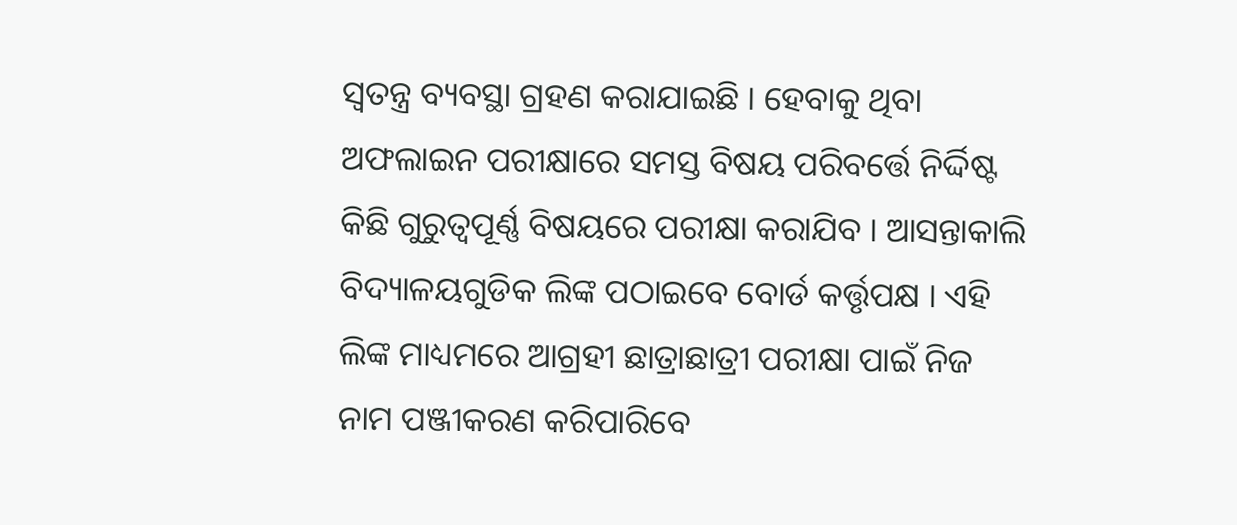ସ୍ବତନ୍ତ୍ର ବ୍ୟବସ୍ଥା ଗ୍ରହଣ କରାଯାଇଛି । ହେବାକୁ ଥିବା ଅଫଲାଇନ ପରୀକ୍ଷାରେ ସମସ୍ତ ବିଷୟ ପରିବର୍ତ୍ତେ ନିର୍ଦ୍ଦିଷ୍ଟ କିଛି ଗୁରୁତ୍ବପୂର୍ଣ୍ଣ ବିଷୟରେ ପରୀକ୍ଷା କରାଯିବ । ଆସନ୍ତାକାଲି ବିଦ୍ୟାଳୟଗୁଡିକ ଲିଙ୍କ ପଠାଇବେ ବୋର୍ଡ କର୍ତ୍ତୃପକ୍ଷ । ଏହି ଲିଙ୍କ ମାଧ୍ୟମରେ ଆଗ୍ରହୀ ଛାତ୍ରାଛାତ୍ରୀ ପରୀକ୍ଷା ପାଇଁ ନିଜ ନାମ ପଞ୍ଜୀକରଣ କରିପାରିବେ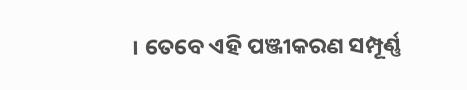। ତେବେ ଏହି ପଞ୍ଜୀକରଣ ସମ୍ପୂର୍ଣ୍ଣ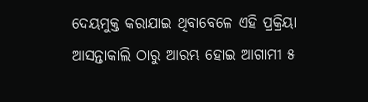ଦେୟମୁକ୍ତ କରାଯାଇ ଥିବାବେଳେ ଏହି ପ୍ରକ୍ରିୟା ଆସନ୍ତାକାଲି ଠାରୁ ଆରମ୍ଭ ହୋଇ ଆଗାମୀ ୫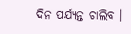ଦିନ ପର୍ଯ୍ୟନ୍ତ ଚାଲିବ ।